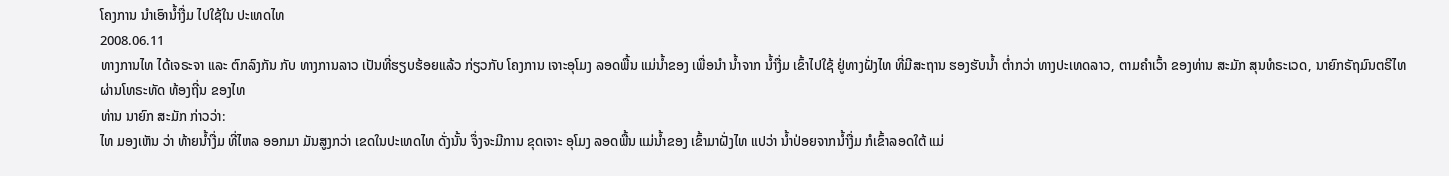ໂຄງການ ນໍາເອົານໍ້າງື່ມ ໄປໃຊ້ໃນ ປະເທດໄທ
2008.06.11
ທາງການໄທ ໄດ້ເຈຣະຈາ ແລະ ຕົກລົງກັນ ກັບ ທາງການລາວ ເປັນທີ່ຮຽບຮ້ອຍແລ້ວ ກ່ຽວກັບ ໂຄງການ ເຈາະອຸໂມງ ລອດພື້ນ ແມ່ນໍ້າຂອງ ເພື່ອນໍາ ນໍ້າຈາກ ນໍ້າງື່ມ ເຂົ້າໄປໃຊ້ ຢູ່ທາງຝັ່ງໄທ ທີ່ມີສະຖານ ຮອງຮັບນໍ້າ ຕໍ່າກວ່າ ທາງປະເທດລາວ, ຕາມຄໍາເວົ້າ ຂອງທ່ານ ສະມັກ ສຸນທໍຣະເວດ, ນາຍົກຣັຖມົນຕຣີໄທ ຜ່ານໂທຣະທັດ ທ້ອງຖີ່ນ ຂອງໄທ
ທ່ານ ນາຍົກ ສະມັກ ກ່າວວ່າ:
ໄທ ມອງເຫັນ ວ່າ ທ້າຍນໍ້າງື່ມ ທີ່ໄຫລ ອອກມາ ມັນສູງກວ່າ ເຂດໃນປະເທດໄທ ດັ່ງນັ້ນ ຈຶ່ງຈະມີການ ຂຸດເຈາະ ອຸໂມງ ລອດພື້ນ ແມ່ນໍ້າຂອງ ເຂົ້າມາຝັ່ງໄທ ແປວ່າ ນໍ້າປ່ອຍຈາກນໍ້າງື່ມ ກໍເຂົ້າລອດໃຕ້ ແມ່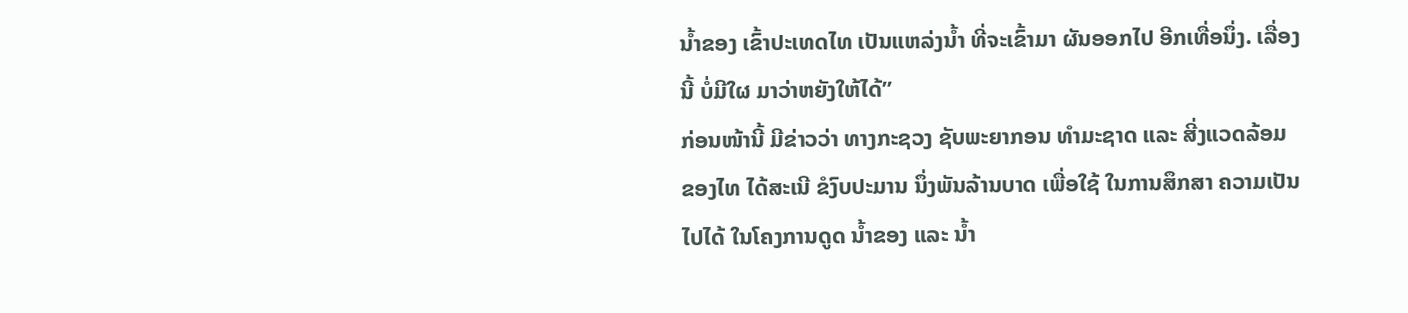ນໍ້າຂອງ ເຂົ້າປະເທດໄທ ເປັນແຫລ່ງນໍ້າ ທີ່ຈະເຂົ້າມາ ຜັນອອກໄປ ອີກເທື່ອນຶ່ງ. ເລື່ອງນີ້ ບໍ່ມີໃຜ ມາວ່າຫຍັງໃຫ້ໄດ້”
ກ່ອນໜ້ານີ້ ມີຂ່າວວ່າ ທາງກະຊວງ ຊັບພະຍາກອນ ທໍາມະຊາດ ແລະ ສີ່ງແວດລ້ອມ ຂອງໄທ ໄດ້ສະເນີ ຂໍງົບປະມານ ນຶ່ງພັນລ້ານບາດ ເພື່ອໃຊ້ ໃນການສຶກສາ ຄວາມເປັນໄປໄດ້ ໃນໂຄງການດູດ ນໍ້າຂອງ ແລະ ນໍ້າ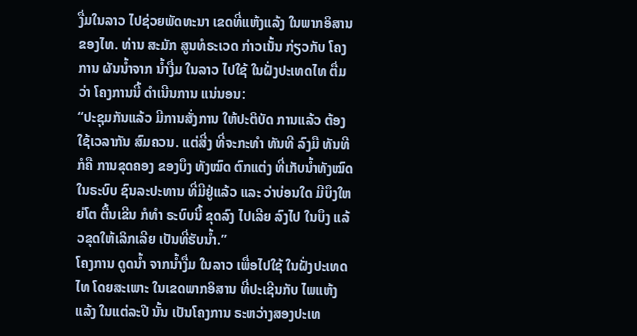ງື່ມໃນລາວ ໄປຊ່ວຍພັດທະນາ ເຂດທີ່ແຫ້ງແລ້ງ ໃນພາກອິສານ ຂອງໄທ. ທ່ານ ສະມັກ ສູນທໍຣະເວດ ກ່າວເນັ້ນ ກ່ຽວກັບ ໂຄງການ ຜັນນໍ້າຈາກ ນໍ້າງື່ມ ໃນລາວ ໄປໃຊ້ ໃນຝັ່ງປະເທດໄທ ຕື່ມວ່າ ໂຄງການນີ້ ດໍາເນີນການ ແນ່ນອນ:
“ປະຊຸມກັນແລ້ວ ມີການສັ່ງການ ໃຫ້ປະຕິບັດ ການແລ້ວ ຕ້ອງໃຊ້ເວລາກັນ ສົມຄວນ. ແຕ່ສີ່ງ ທີ່ຈະກະທໍາ ທັນທີ ລົງມື ທັນທີ ກໍຄື ການຂຸດຄອງ ຂອງບຶງ ທັງໝົດ ຕົກແຕ່ງ ທີ່ເກັບນໍ້າທັງໝົດ ໃນຣະບົບ ຊົນລະປະທານ ທີ່ມີຢູ່ແລ້ວ ແລະ ວ່າບ່ອນໃດ ມີບຶງໃຫຍ່ໂຕ ຕື້ນເຂີນ ກໍທໍາ ຣະບົບນີ້ ຂຸດລົງ ໄປເລີຍ ລົງໄປ ໃນບຶງ ແລ້ວຂຸດໃຫ້ເລິກເລີຍ ເປັນທີ່ຮັບນໍ້າ.”
ໂຄງການ ດູດນໍ້າ ຈາກນໍ້າງື່ມ ໃນລາວ ເພື່ອໄປໃຊ້ ໃນຝັ່ງປະເທດໄທ ໂດຍສະເພາະ ໃນເຂດພາກອິສານ ທີ່ປະເຊີນກັບ ໄພແຫ້ງແລ້ງ ໃນແຕ່ລະປີ ນັ້ນ ເປັນໂຄງການ ຣະຫວ່າງສອງປະເທ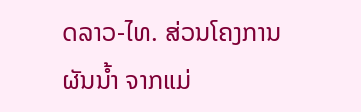ດລາວ-ໄທ. ສ່ວນໂຄງການ ຜັນນໍ້າ ຈາກແມ່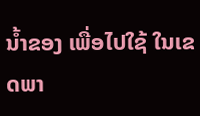ນໍ້າຂອງ ເພື່ອໄປໃຊ້ ໃນເຂດພາ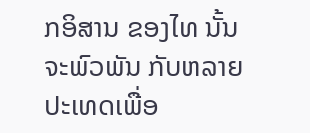ກອິສານ ຂອງໄທ ນັ້ນ ຈະພົວພັນ ກັບຫລາຍ ປະເທດເພື່ອ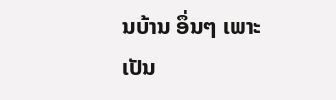ນບ້ານ ອຶ່ນໆ ເພາະເປັນ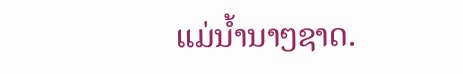ແມ່ນໍ້ານາໆຊາດ.